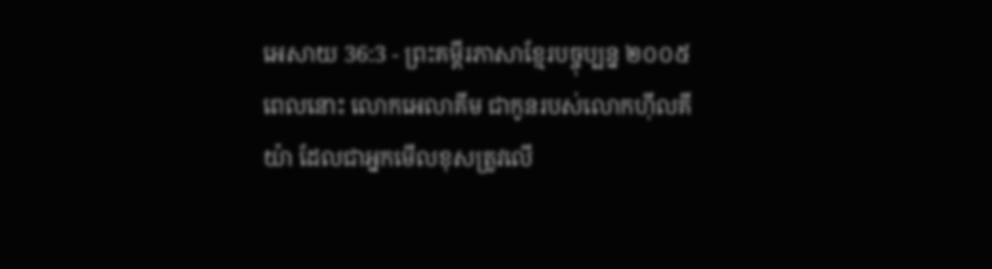អេសាយ 36:3 - ព្រះគម្ពីរភាសាខ្មែរបច្ចុប្បន្ន ២០០៥
ពេលនោះ លោកអេលាគីម ជាកូនរបស់លោកហ៊ីលគីយ៉ា ដែលជាអ្នកមើលខុសត្រូវលើ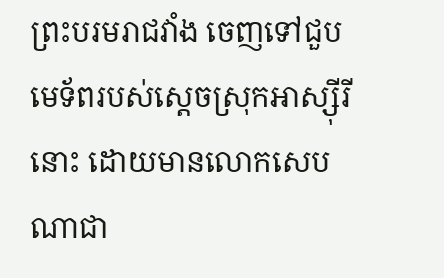ព្រះបរមរាជវាំង ចេញទៅជួបមេទ័ពរបស់ស្ដេចស្រុកអាស្ស៊ីរីនោះ ដោយមានលោកសេបណាជា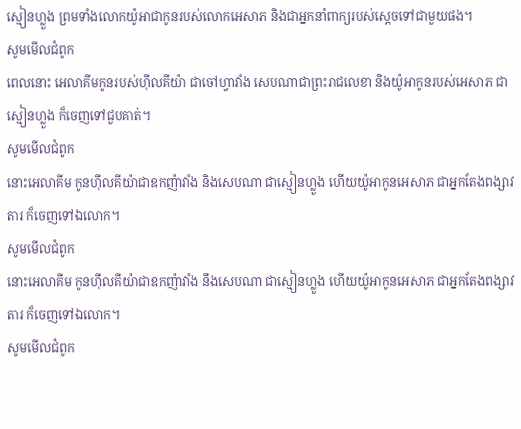ស្មៀនហ្លួង ព្រមទាំងលោកយ៉ូអាជាកូនរបស់លោកអេសាភ និងជាអ្នកនាំពាក្យរបស់ស្ដេចទៅជាមួយផង។
សូមមើលជំពូក
ពេលនោះ អេលាគីមកូនរបស់ហ៊ីលគីយ៉ា ជាចៅហ្វាវាំង សេបណាជាព្រះរាជលេខា និងយ៉ូអាកូនរបស់អេសាភ ជាស្មៀនហ្លួង ក៏ចេញទៅជួបគាត់។
សូមមើលជំពូក
នោះអេលាគីម កូនហ៊ីលគីយ៉ាជាឧកញ៉ាវាំង និងសេបណា ជាស្មៀនហ្លួង ហើយយ៉ូអាកូនអេសាភ ជាអ្នកតែងពង្សាវតារ ក៏ចេញទៅឯលោក។
សូមមើលជំពូក
នោះអេលាគីម កូនហ៊ីលគីយ៉ាជាឧកញ៉ាវាំង នឹងសេបណា ជាស្មៀនហ្លួង ហើយយ៉ូអាកូនអេសាភ ជាអ្នកតែងពង្សាវតារ ក៏ចេញទៅឯលោក។
សូមមើលជំពូក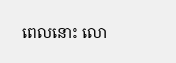ពេលនោះ លោ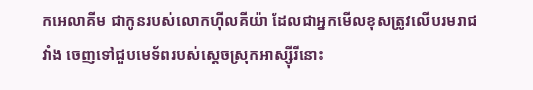កអេលាគីម ជាកូនរបស់លោកហ៊ីលគីយ៉ា ដែលជាអ្នកមើលខុសត្រូវលើបរមរាជវាំង ចេញទៅជួបមេទ័ពរបស់ស្ដេចស្រុកអាស្ស៊ីរីនោះ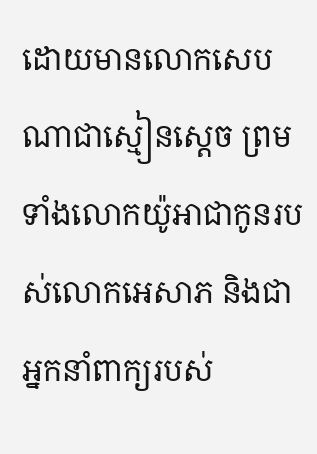ដោយមានលោកសេបណាជាស្មៀនស្តេច ព្រមទាំងលោកយ៉ូអាជាកូនរបស់លោកអេសាភ និងជាអ្នកនាំពាក្យរបស់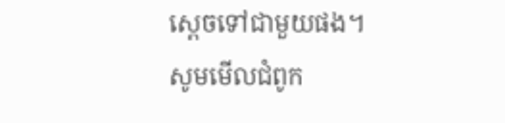ស្ដេចទៅជាមួយផង។
សូមមើលជំពូក